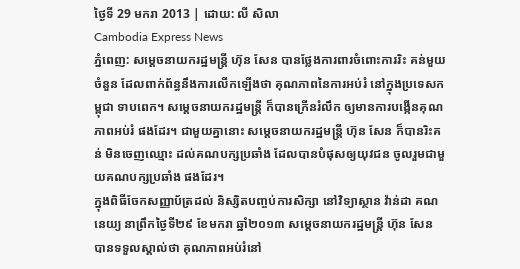ថ្ងៃទី 29 មករា 2013 | ដោយ: លី សិលា
Cambodia Express News
ភ្នំពេញ: សម្តេចនាយករដ្ឋមន្ត្រី ហ៊ុន សែន បានថ្លែងការពារចំពោះការរិះ គន់មួយចំនួន ដែលពាក់ព័ន្ធនឹងការលើកឡើងថា គុណភាពនៃការអប់រំ នៅក្នុងប្រទេសកម្ពុជា ទាបពេក។ សម្តេចនាយករដ្ឋមន្ត្រី ក៏បានក្រើនរំលឹក ឲ្យមានការបង្កើនគុណភាពអប់រំ ផងដែរ។ ជាមួយគ្នានោះ សម្តេចនាយករដ្ឋមន្ត្រី ហ៊ុន សែន ក៏បានរិះគន់ មិនចេញឈ្មោះ ដល់គណបក្សប្រឆាំង ដែលបានបំផុសឲ្យយុវជន ចូលរួមជាមួយគណបក្សប្រឆាំង ផងដែរ។
ក្នុងពិធីចែកសញ្ញាប័ត្រដល់ និស្សិតបញ្ចប់ការសិក្សា នៅវិទ្យាស្ថាន វ៉ាន់ដា គណនេយ្យ នាព្រឹកថ្ងៃទី២៩ ខែមករា ឆ្នាំ២០១៣ សម្តេចនាយករដ្ឋមន្ត្រី ហ៊ុន សែន បានទទួលស្គាល់ថា គុណភាពអប់រំនៅ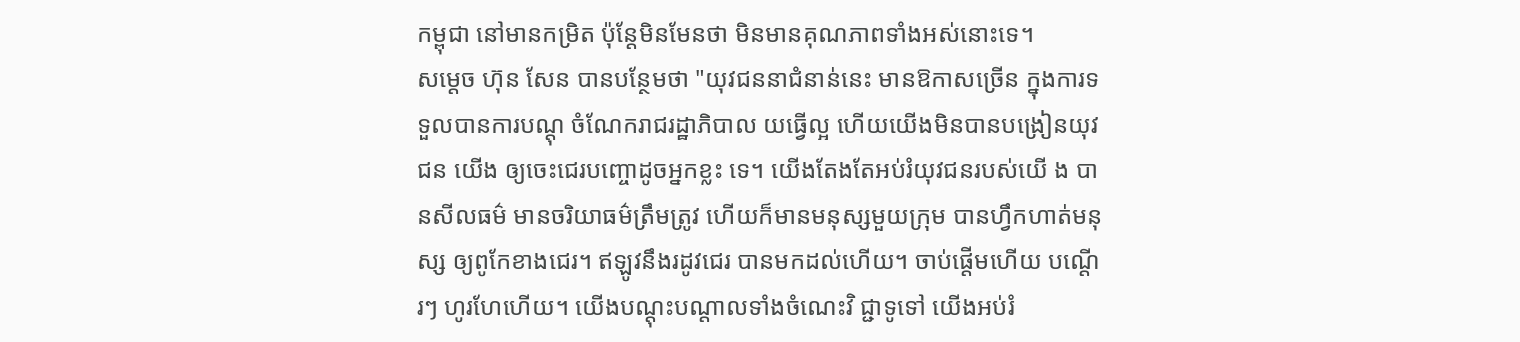កម្ពុជា នៅមានកម្រិត ប៉ុន្តែមិនមែនថា មិនមានគុណភាពទាំងអស់នោះទេ។
សម្តេច ហ៊ុន សែន បានបន្ថែមថា "យុវជននាជំនាន់នេះ មានឱកាសច្រើន ក្នុងការទទួលបានការបណ្តុ ចំណែករាជរដ្ឋាភិបាល យធ្វើល្អ ហើយយើងមិនបានបង្រៀនយុវជន យើង ឲ្យចេះជេរបញ្ចោដូចអ្នកខ្លះ ទេ។ យើងតែងតែអប់រំយុវជនរបស់យើ ង បានសីលធម៌ មានចរិយាធម៌ត្រឹមត្រូវ ហើយក៏មានមនុស្សមួយក្រុម បានហ្វឹកហាត់មនុស្ស ឲ្យពូកែខាងជេរ។ ឥឡូវនឹងរដូវជេរ បានមកដល់ហើយ។ ចាប់ផ្តើមហើយ បណ្តើរៗ ហូរហែហើយ។ យើងបណ្តុះបណ្តាលទាំងចំណេះវិ ជ្ជាទូទៅ យើងអប់រំ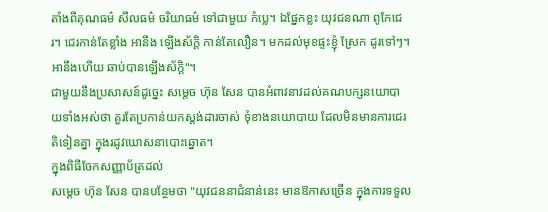តាំងពីគុណធម៌ សីលធម៌ ចរិយាធម៌ ទៅជាមួយ កំប្លេ។ ឯផ្នែកខ្លះ យុវជនណា ពូកែជេរ។ ជេរកាន់តែខ្លាំង អានឹង ឡើងស័ក្តិ កាន់តែលឿន។ មកដល់មុខផ្ទះខ្ញុំ ស្រែក ដូរទៅៗ។ អានឹងហើយ ឆាប់បានឡើងស័ក្តិ"។
ជាមួយនឹងប្រសាសន៍ដូច្នេះ សម្តេច ហ៊ុន សែន បានអំពាវនាវដល់គណបក្សនយោបា យទាំងអស់ថា គួរតែប្រកាន់យកស្តង់ដារចាស់ ទុំខាងនយោបាយ ដែលមិនមានការជេរ តិទៀនគ្នា ក្នុងរដូវឃោសនាបោះឆ្នោត។
ក្នុងពិធីចែកសញ្ញាប័ត្រដល់
សម្តេច ហ៊ុន សែន បានបន្ថែមថា "យុវជននាជំនាន់នេះ មានឱកាសច្រើន ក្នុងការទទួល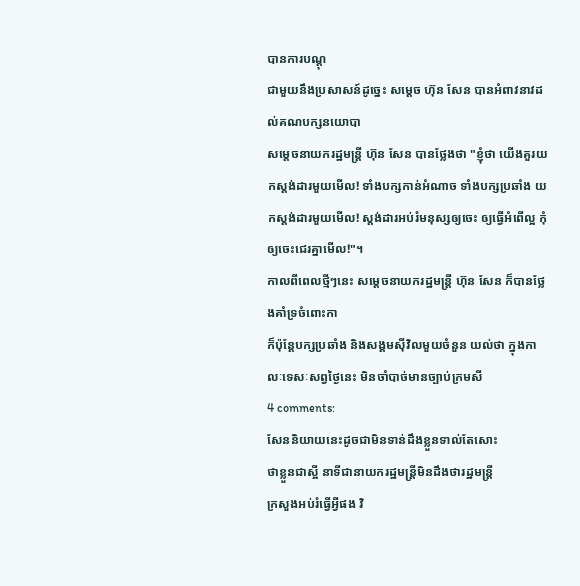បានការបណ្តុ
ជាមួយនឹងប្រសាសន៍ដូច្នេះ សម្តេច ហ៊ុន សែន បានអំពាវនាវដល់គណបក្សនយោបា
សម្តេចនាយករដ្ឋមន្ត្រី ហ៊ុន សែន បានថ្លែងថា "ខ្ញុំថា យើងគួរយកស្តង់ដារមួយមើល! ទាំងបក្សកាន់អំណាច ទាំងបក្សប្រឆាំង យកស្តង់ដារមួយមើល! ស្តង់ដារអប់រំមនុស្សឲ្យចេះ ឲ្យធ្វើអំពើល្អ កុំឲ្យចេះជេរគ្នាមើល!"។
កាលពីពេលថ្មីៗនេះ សម្តេចនាយករដ្ឋមន្ត្រី ហ៊ុន សែន ក៏បានថ្លែងគាំទ្រចំពោះកា
ក៏ប៉ុន្តែបក្សប្រឆាំង និងសង្គមស៊ីវិលមួយចំនួន យល់ថា ក្នុងកាលៈទេសៈសព្វថ្ងៃនេះ មិនចាំបាច់មានច្បាប់ក្រមសី
4 comments:
សែននិយាយនេះដូចជាមិនទាន់ដឹងខ្លួនទាល់តែសោះ
ថាខ្លួនជាស្អី នាទីជានាយករដ្ឋមន្ត្រីមិនដឹងថារដ្ឋមន្ត្រី
ក្រសួងអប់រំធ្វើអ្វីផង វិ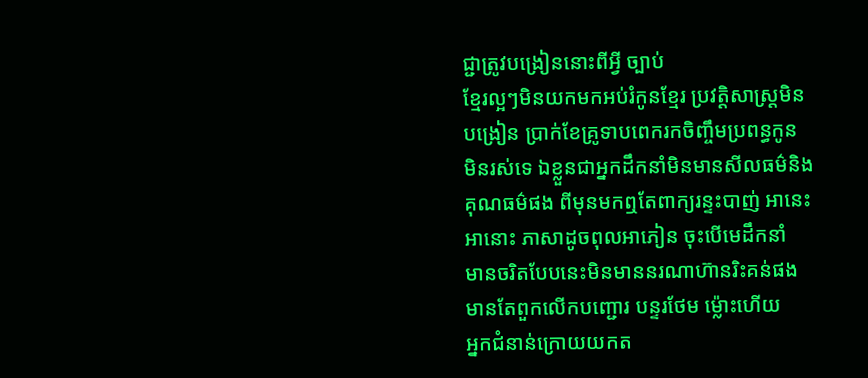ជ្ជាត្រូវបង្រៀននោះពីអ្វី ច្បាប់
ខ្មែរល្អៗមិនយកមកអប់រំកូនខ្មែរ ប្រវត្តិសាស្ត្រមិន
បង្រៀន ប្រាក់ខែគ្រូទាបពេករកចិញ្ចឹមប្រពន្ធកូន
មិនរស់ទេ ឯខ្លួនជាអ្នកដឹកនាំមិនមានសីលធម៌និង
គុណធម៌ផង ពីមុនមកឮតែពាក្យរន្ទះបាញ់ អានេះ
អានោះ ភាសាដូចពុលអាភៀន ចុះបើមេដឹកនាំ
មានចរិតបែបនេះមិនមាននរណាហ៊ានរិះគន់ផង
មានតែពួកលើកបញ្ជោរ បន្ទរថែម ម៉្លោះហើយ
អ្នកជំនាន់ក្រោយយកត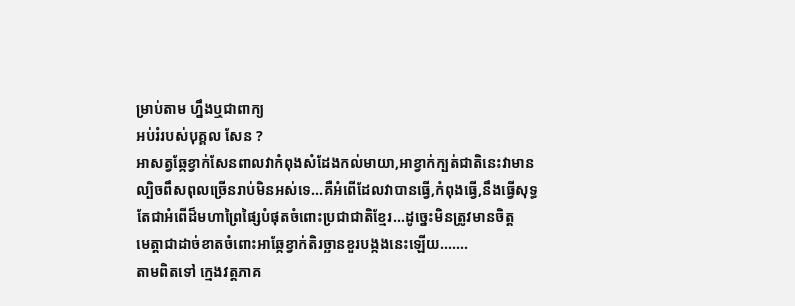ម្រាប់តាម ហ្នឹងឬជាពាក្យ
អប់រំរបស់បុគ្គល សែន ?
អាសត្វឆ្កែខ្វាក់សែនពាលវាកំពុងសំដែងកល់មាយា,អាខ្វាក់ក្បត់ជាតិនេះវាមាន
ល្បិចពឹសពុលច្រើនរាប់មិនអស់ទេ...គឺអំពើដែលវាបានធ្វើ,កំពុងធ្វើ,នឹងធ្វើសុទ្ធ
តែជាអំពើដ៏មហាព្រៃផ្សៃបំផុតចំពោះប្រជាជាតិខ្មែរ...ដូច្នេះមិនត្រូវមានចិត្ត
មេត្តាជាដាច់ខាតចំពោះអាឆ្កែខ្វាក់តិរច្ឆានខួរបង្កងនេះឡើយ.......
តាមពិតទៅ ក្មេងវត្តភាគ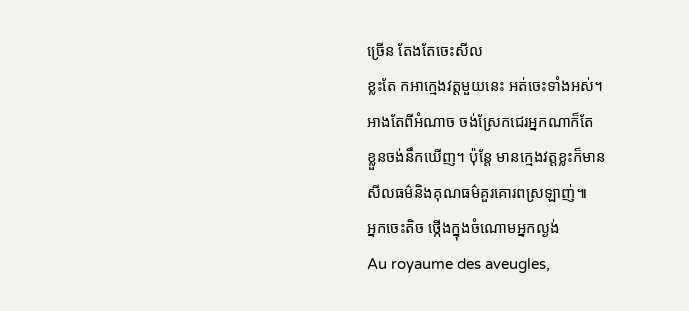ច្រើន តែងតែចេះសីល
ខ្លះតែ កអាក្មេងវត្តមួយនេះ អត់ចេះទាំងអស់។
អាងតែពីអំណាច ចង់ស្រែកជេរអ្នកណាក៏តែ
ខ្លួនចង់នឹកឃើញ។ ប៉ុន្ដែ មានក្មេងវត្តខ្លះក៏មាន
សីលធម៌និងគុណធម៌គួរគោរពស្រឡាញ់៕
អ្នកចេះតិច ថ្កើងក្នុងចំណោមអ្នកល្ងង់
Au royaume des aveugles,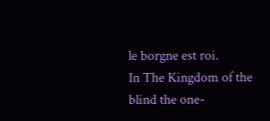le borgne est roi.
In The Kingdom of the blind the one-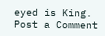eyed is King.
Post a Comment